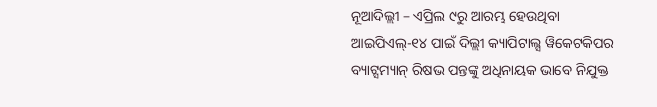ନୂଆଦିଲ୍ଲୀ – ଏପ୍ରିଲ ୯ରୁ ଆରମ୍ଭ ହେଉଥିବା ଆଇପିଏଲ୍-୧୪ ପାଇଁ ଦିଲ୍ଲୀ କ୍ୟାପିଟାଲ୍ସ ୱିକେଟକିପର ବ୍ୟାଟ୍ସମ୍ୟାନ୍ ରିଷଭ ପନ୍ତଙ୍କୁ ଅଧିନାୟକ ଭାବେ ନିଯୁକ୍ତ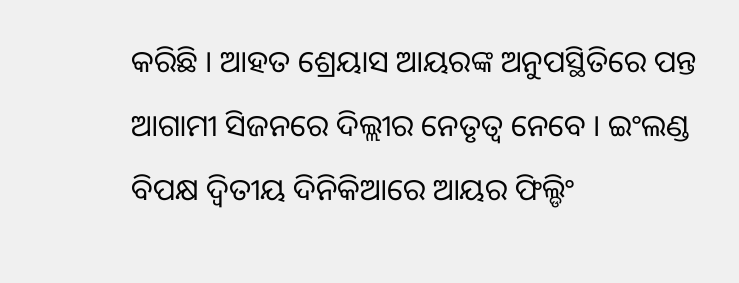କରିଛି । ଆହତ ଶ୍ରେୟାସ ଆୟରଙ୍କ ଅନୁପସ୍ଥିତିରେ ପନ୍ତ ଆଗାମୀ ସିଜନରେ ଦିଲ୍ଲୀର ନେତୃତ୍ୱ ନେବେ । ଇଂଲଣ୍ଡ ବିପକ୍ଷ ଦ୍ୱିତୀୟ ଦିନିକିଆରେ ଆୟର ଫିଲ୍ଡିଂ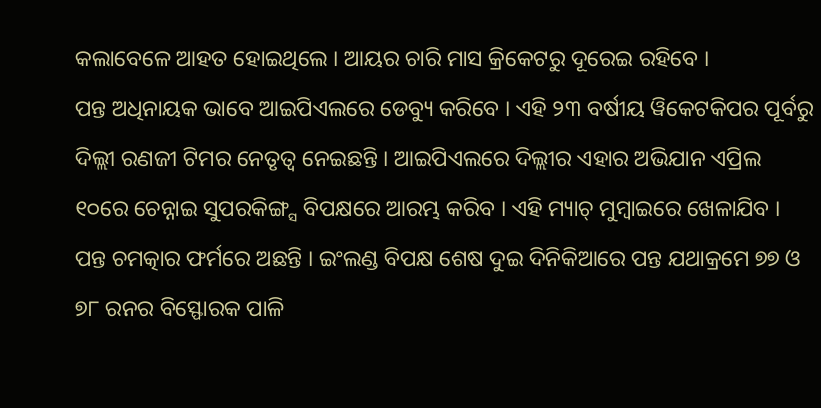କଲାବେଳେ ଆହତ ହୋଇଥିଲେ । ଆୟର ଚାରି ମାସ କ୍ରିକେଟରୁ ଦୂରେଇ ରହିବେ ।
ପନ୍ତ ଅଧିନାୟକ ଭାବେ ଆଇପିଏଲରେ ଡେବ୍ୟୁ କରିବେ । ଏହି ୨୩ ବର୍ଷୀୟ ୱିକେଟକିପର ପୂର୍ବରୁ ଦିଲ୍ଲୀ ରଣଜୀ ଟିମର ନେତୃତ୍ୱ ନେଇଛନ୍ତି । ଆଇପିଏଲରେ ଦିଲ୍ଲୀର ଏହାର ଅଭିଯାନ ଏପ୍ରିଲ ୧୦ରେ ଚେନ୍ନାଇ ସୁପରକିଙ୍ଗ୍ସ ବିପକ୍ଷରେ ଆରମ୍ଭ କରିବ । ଏହି ମ୍ୟାଚ୍ ମୁମ୍ବାଇରେ ଖେଳାଯିବ ।
ପନ୍ତ ଚମତ୍କାର ଫର୍ମରେ ଅଛନ୍ତି । ଇଂଲଣ୍ଡ ବିପକ୍ଷ ଶେଷ ଦୁଇ ଦିନିକିଆରେ ପନ୍ତ ଯଥାକ୍ରମେ ୭୭ ଓ ୭୮ ରନର ବିସ୍ଫୋରକ ପାଳି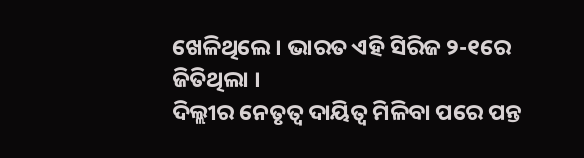ଖେଳିଥିଲେ । ଭାରତ ଏହି ସିରିଜ ୨-୧ରେ ଜିତିଥିଲା ।
ଦିଲ୍ଲୀର ନେତୃତ୍ୱ ଦାୟିତ୍ୱ ମିଳିବା ପରେ ପନ୍ତ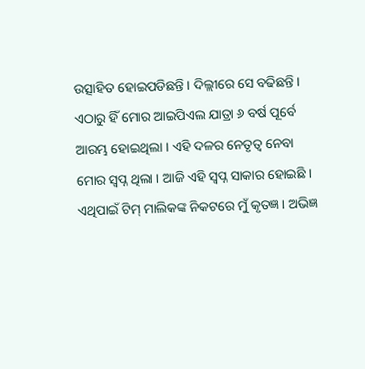ଉତ୍ସାହିତ ହୋଇପଡିଛନ୍ତି । ଦିଲ୍ଲୀରେ ସେ ବଢିଛନ୍ତି । ଏଠାରୁ ହିଁ ମୋର ଆଇପିଏଲ ଯାତ୍ରା ୬ ବର୍ଷ ପୂର୍ବେ ଆରମ୍ଭ ହୋଇଥିଲା । ଏହି ଦଳର ନେତୃତ୍ୱ ନେବା ମୋର ସ୍ୱପ୍ନ ଥିଲା । ଆଜି ଏହି ସ୍ୱପ୍ନ ସାକାର ହୋଇଛି । ଏଥିପାଇଁ ଟିମ୍ ମାଲିକଙ୍କ ନିକଟରେ ମୁଁ କୃତଜ୍ଞ । ଅଭିଜ୍ଞ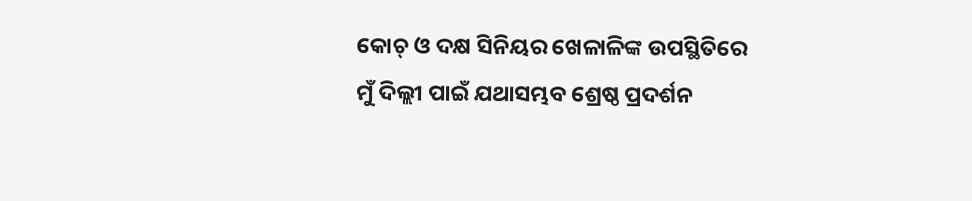କୋଚ୍ ଓ ଦକ୍ଷ ସିନିୟର ଖେଳାଳିଙ୍କ ଉପସ୍ଥିତିରେ ମୁଁ ଦିଲ୍ଲୀ ପାଇଁ ଯଥାସମ୍ଭବ ଶ୍ରେଷ୍ଠ ପ୍ରଦର୍ଶନ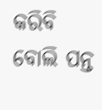କରିବି ବୋଲି ପନ୍ତ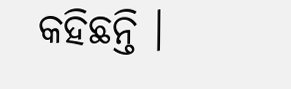କହିଛନ୍ତି ।